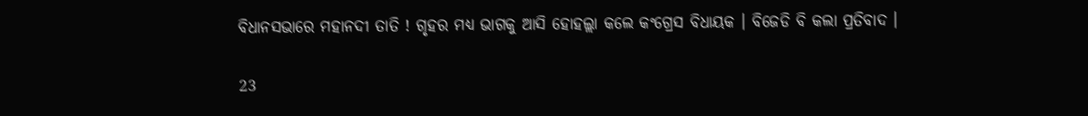ବିଧାନସଭାରେ ମହାନଦୀ ତାତି ! ଗୃହର ମଧ୍ୟ ଭାଗକୁ ଆସି ହୋହଲ୍ଲା କଲେ କଂଗ୍ରେସ ବିଧାୟକ । ବିଜେଡି ବି କଲା ପ୍ରତିବାଦ ।

23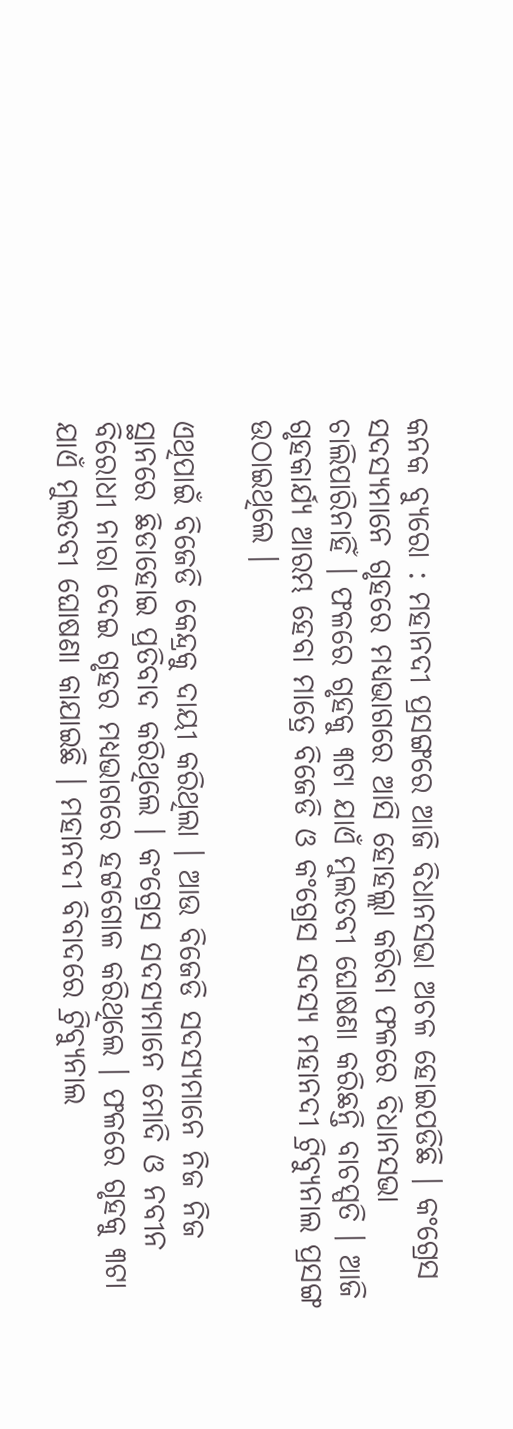କନକ ବ୍ୟୁରୋ : ମହାନଦୀ ପ୍ରସଙ୍ଗରେ ଆଜି ବିଧାନସଭା ଅଚଳ ହୋଇପଡିଛି । କଂଗ୍ରେସ ସଦସ୍ୟମାନେ ଗୃହରେ ମଧ୍ୟଭାଗରେ ଆସି ହୋହଲ୍ଲା କରିବା ଫଳରେ ବିଧାନସଭା ଚାଲିପାରିନାହିଁ । ଫଳରେ ଗୃହକୁ ୩ଟା ଯାଏଁ ମୁଲତବୀ ଘୋଷଣା କରିଛନ୍ତି ବାଚସ୍ପତି । ଆଜି ଗୃହକାର୍ଯ୍ୟ ଆରମ୍ଭ ହେବା ମାତ୍ରେ ବିଜେଡି ଓ କଂଗ୍ରେସ ସଦସ୍ୟ ମହାନଦୀ ଟ୍ରିବ୍ୟୁନାଲ ପ୍ରସଙ୍ଗ ଉଠାଇଥିଲେ ।

ଏଥିପାଇଁ ବିଜେଡି କେନ୍ଦ୍ରକୁ ଦାୟୀ କରିଥିଲା । ଆଉ ବିଜେଡି ସଦସ୍ୟମାନେ ନିଜ ନିଜ ସ୍ଥାନରେ ଛିଡାହୋଇ ପ୍ରତିବାଦ କରିଥିଲେ । କଂଗ୍ରେସ ସଦସ୍ୟମାନେ ମୋଦି ଓ ନବୀନ ବିରୋଧୀ ନାରା ଦେଇ ଗୃହର ମଧ୍ୟଭାଗରେ ହଟ୍ଟଗୋଳ କରିଥିଲେ । ଫଳରେ ଗୃହକୁ ୩ଟା ଯାଏଁ ମୁଲତବୀ ଘୋଷଣା କାଯାଇଛି । ମହାନଦୀ ବିବାଦରେ ଟ୍ରିବ୍ୟୁନାଲ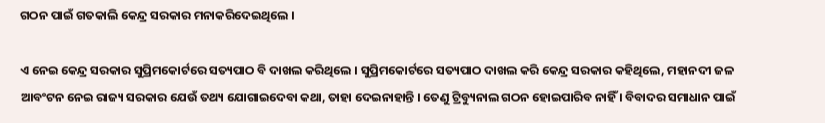ଗଠନ ପାଇଁ ଗତକାଲି କେନ୍ଦ୍ର ସରକାର ମନାକରିଦେଇଥିଲେ ।

ଏ ନେଇ କେନ୍ଦ୍ର ସରକାର ସୁପ୍ରିମକୋର୍ଟରେ ସତ୍ୟପାଠ ବି ଦାଖଲ କରିଥିଲେ । ସୁପ୍ରିମକୋର୍ଟରେ ସତ୍ୟପାଠ ଦାଖଲ କରି କେନ୍ଦ୍ର ସରକାର କହିଥିଲେ, ମହାନଦୀ ଜଳ ଆବଂଟନ ନେଇ ରାଜ୍ୟ ସରକାର ଯେଉଁ ତଥ୍ୟ ଯୋଗାଇଦେବା କଥା, ତାହା ଦେଇନାହାନ୍ତି । ତେଣୁ ଟ୍ରିବ୍ୟୁନାଲ ଗଠନ ହୋଇପାରିବ ନାହିଁ । ବିବାଦର ସମାଧାନ ପାଇଁ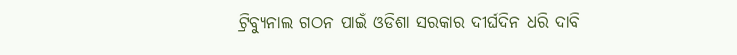ଟ୍ରିବ୍ୟୁନାଲ ଗଠନ ପାଇଁ ଓଡିଶା ସରକାର ଦୀର୍ଘଦିନ ଧରି ଦାବି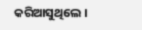କରିଆସୁଥିଲେ ।